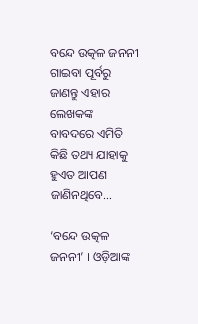ବନ୍ଦେ ଉତ୍କଳ ଜନନୀ ଗାଇବା ପୂର୍ବରୁ ଜାଣନ୍ତୁ ଏହାର ଲେଖକଙ୍କ ବାବଦରେ ଏମିତି କିଛି ତଥ୍ୟ ଯାହାକୁ ହୁଏତ ଆପଣ ଜାଣିନଥିବେ…

‘ବନ୍ଦେ ଉତ୍କଳ ଜନନୀ’ । ଓଡ଼ିଆଙ୍କ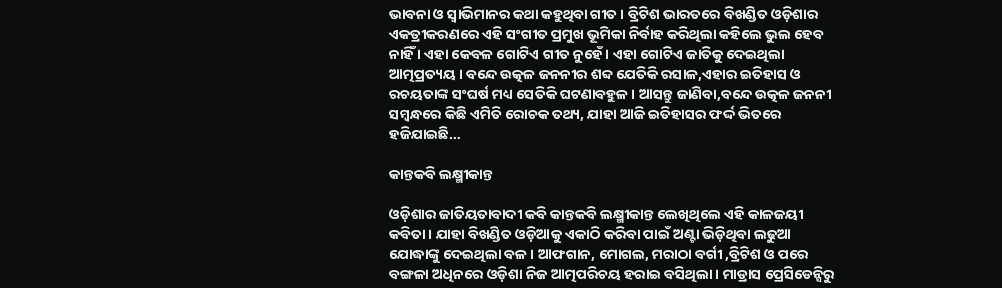ଭାବନା ଓ ସ୍ୱାଭିମାନର କଥା କହୁଥିବା ଗୀତ । ବ୍ରିଟିଶ ଭାରତରେ ବିଖଣ୍ଡିତ ଓଡ଼ିଶାର ଏକତ୍ରୀକରଣରେ ଏହି ସଂଗୀତ ପ୍ରମୁଖ ଭୂମିକା ନିର୍ବାହ କରିଥିଲା କହିଲେ ଭୁଲ ହେବ ନାହିଁ । ଏହା କେବଳ ଗୋଟିଏ ଗୀତ ନୁହେଁ । ଏହା ଗୋଟିଏ ଜାତିକୁ ଦେଇଥିଲା ଆତ୍ମପ୍ରତ୍ୟୟ । ବନ୍ଦେ ଉତ୍କଳ ଜନନୀର ଶବ୍ଦ ଯେତିକି ରସାଳ,ଏହାର ଇତିହାସ ଓ ରଚୟତାଙ୍କ ସଂଘର୍ଷ ମଧ୍ୟ ସେତିକି ଘଟଣାବହୁଳ । ଆସନ୍ତୁ ଜାଣିବା,ବନ୍ଦେ ଉତ୍କଳ ଜନନୀ ସମ୍ବନ୍ଧରେ କିଛି ଏମିତି ରୋଚକ ତଥ୍ୟ, ଯାହା ଆଜି ଇତିହାସର ଫର୍ଦ୍ଦ ଭିତରେ ହଜିଯାଇଛି…

କାନ୍ତକବି ଲକ୍ଷ୍ମୀକାନ୍ତ

ଓଡ଼ିଶାର ଜାତିୟତାବାଦୀ କବି କାନ୍ତକବି ଲକ୍ଷ୍ମୀକାନ୍ତ ଲେଖିଥିଲେ ଏହି କାଳଜୟୀ କବିତା । ଯାହା ବିଖଣ୍ଡିତ ଓଡ଼ିଆକୁ ଏକାଠି କରିବା ପାଇଁ ଅଣ୍ଟା ଭିଡ଼ିଥିବା ଲଢୁଆ ଯୋଦ୍ଧାଙ୍କୁ ଦେଇଥିଲା ବଳ । ଆଫଗାନ, ମୋଗଲ, ମରାଠା ବର୍ଗୀ ,ବ୍ରିଟିଶ ଓ ପରେ ବଙ୍ଗଳା ଅଧିନରେ ଓଡ଼ିଶା ନିଜ ଆତ୍ମପରିଚୟ ହରାଇ ବସିଥିଲା । ମାଡ୍ରାସ ପ୍ରେସିଡେନ୍ସିରୁ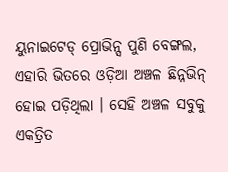ୟୁନାଇଟେଡ୍ ପ୍ରୋଭିନ୍ସ ପୁଣି ବେଙ୍ଗଲ, ଏହାରି ଭିତରେ ଓଡ଼ିଆ ଅଞ୍ଚଳ ଛିନ୍ନଭିନ୍ ହୋଇ ପଡ଼ିଥିଲା । ସେହି ଅଞ୍ଚଳ ସବୁକୁ ଏକତ୍ରିତ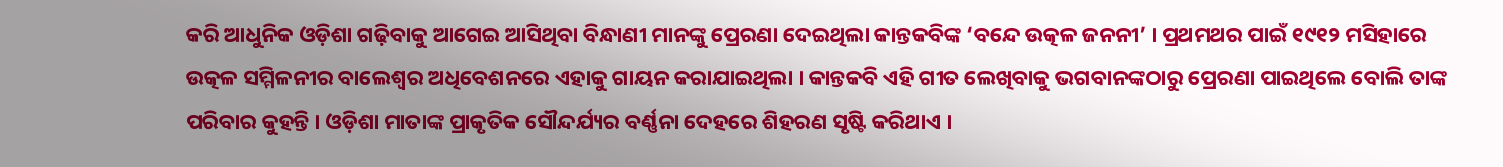କରି ଆଧୁନିକ ଓଡ଼ିଶା ଗଢ଼ିବାକୁ ଆଗେଇ ଆସିଥିବା ବିନ୍ଧାଣୀ ମାନଙ୍କୁ ପ୍ରେରଣା ଦେଇଥିଲା କାନ୍ତକବିଙ୍କ ‘ବନ୍ଦେ ଉତ୍କଳ ଜନନୀ’ । ପ୍ରଥମଥର ପାଇଁ ୧୯୧୨ ମସିହାରେ ଉତ୍କଳ ସମ୍ମିଳନୀର ବାଲେଶ୍ୱର ଅଧିବେଶନରେ ଏହାକୁ ଗାୟନ କରାଯାଇଥିଲା । କାନ୍ତକବି ଏହି ଗୀତ ଲେଖିବାକୁ ଭଗବାନଙ୍କଠାରୁ ପ୍ରେରଣା ପାଇଥିଲେ ବୋଲି ତାଙ୍କ ପରିବାର କୁହନ୍ତି । ଓଡ଼ିଶା ମାତାଙ୍କ ପ୍ରାକୃତିକ ସୌନ୍ଦର୍ଯ୍ୟର ବର୍ଣ୍ଣନା ଦେହରେ ଶିହରଣ ସୃଷ୍ଟି କରିଥାଏ ।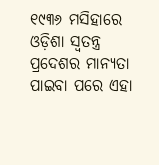୧୯୩୬ ମସିହାରେ ଓଡ଼ିଶା ସ୍ୱତନ୍ତ୍ର ପ୍ରଦେଶର ମାନ୍ୟତା ପାଇବା ପରେ ଏହା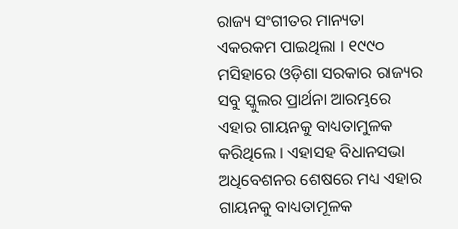ରାଜ୍ୟ ସଂଗୀତର ମାନ୍ୟତା ଏକରକମ ପାଇଥିଲା । ୧୯୯୦ ମସିହାରେ ଓଡ଼ିଶା ସରକାର ରାଜ୍ୟର ସବୁ ସ୍କୁଲର ପ୍ରାର୍ଥନା ଆରମ୍ଭରେ ଏହାର ଗାୟନକୁ ବାଧ୍ୟତାମୁଳକ କରିଥିଲେ । ଏହାସହ ବିଧାନସଭା ଅଧିବେଶନର ଶେଷରେ ମଧ୍ୟ ଏହାର ଗାୟନକୁ ବାଧ୍ୟତାମୂଳକ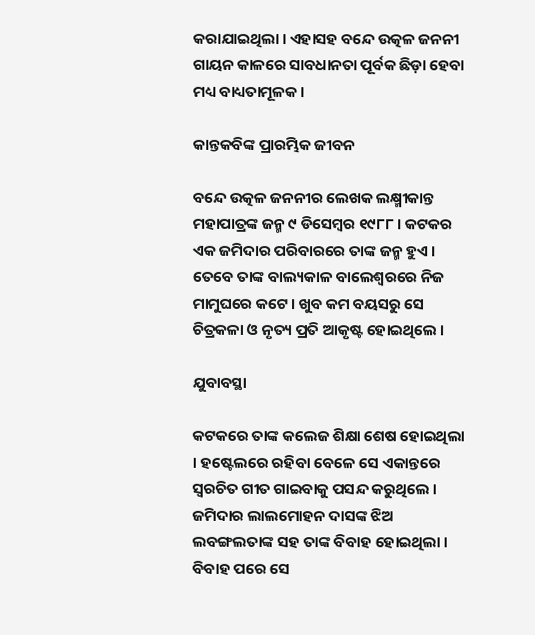କରାଯାଇଥିଲା । ଏହାସହ ବନ୍ଦେ ଉତ୍କଳ ଜନନୀ ଗାୟନ କାଳରେ ସାବଧାନତା ପୂର୍ବକ ଛିଡ଼ା ହେବା ମଧ୍ୟ ବାଧ୍ୟତାମୂଳକ ।

କାନ୍ତକବିଙ୍କ ପ୍ରାରମ୍ଭିକ ଜୀବନ

ବନ୍ଦେ ଉତ୍କଳ ଜନନୀର ଲେଖକ ଲକ୍ଷ୍ମୀକାନ୍ତ ମହାପାତ୍ରଙ୍କ ଜନ୍ମ ୯ ଡିସେମ୍ବର ୧୯୮୮ । କଟକର ଏକ ଜମିଦାର ପରିବାରରେ ତାଙ୍କ ଜନ୍ମ ହୁଏ । ତେବେ ତାଙ୍କ ବାଲ୍ୟକାଳ ବାଲେଶ୍ୱରରେ ନିଜ ମାମୁଘରେ କଟେ । ଖୁବ କମ ବୟସରୁ ସେ ଚିତ୍ରକଳା ଓ ନୃତ୍ୟ ପ୍ରତି ଆକୃଷ୍ଟ ହୋଇଥିଲେ ।

ଯୁବାବସ୍ଥା

କଟକରେ ତାଙ୍କ କଲେଜ ଶିକ୍ଷା ଶେଷ ହୋଇଥିଲା । ହଷ୍ଟେଲରେ ରହିବା ବେଳେ ସେ ଏକାନ୍ତରେ ସ୍ୱରଚିତ ଗୀତ ଗାଇବାକୁ ପସନ୍ଦ କରୁଥିଲେ । ଜମିଦାର ଲାଲମୋହନ ଦାସଙ୍କ ଝିଅ ଲବଙ୍ଗଲତାଙ୍କ ସହ ତାଙ୍କ ବିବାହ ହୋଇଥିଲା । ବିବାହ ପରେ ସେ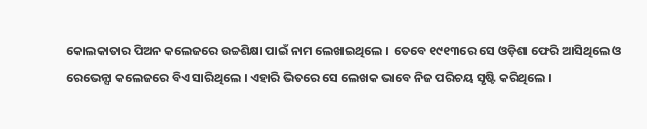କୋଲକାତାର ପିଅନ କଲେଜରେ ଉଚ୍ଚଶିକ୍ଷା ପାଇଁ ନାମ ଲେଖାଇଥିଲେ ।  ତେବେ ୧୯୧୩ରେ ସେ ଓଡ଼ିଶା ଫେରି ଆସିଥିଲେ ଓ ରେଭେନ୍ସା କଲେଜରେ ବିଏ ସାରିଥିଲେ । ଏହାରି ଭିତରେ ସେ ଲେଖକ ଭାବେ ନିଜ ପରିଚୟ ସୃଷ୍ଟି କରିଥିଲେ ।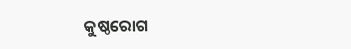କୁଷ୍ଠରୋଗ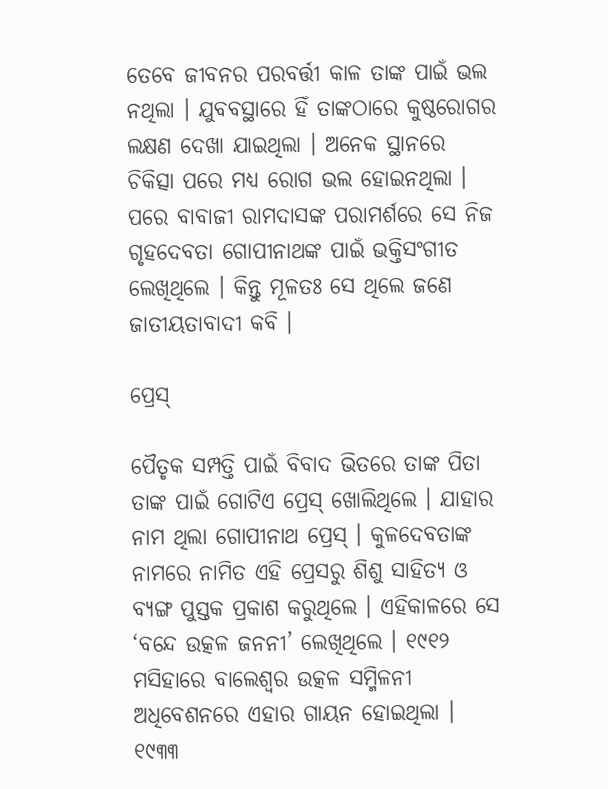ତେବେ ଜୀବନର ପରବର୍ତ୍ତୀ କାଳ ତାଙ୍କ ପାଇଁ ଭଲ ନଥିଲା । ଯୁବବସ୍ଥାରେ ହିଁ ତାଙ୍କଠାରେ କୁଷ୍ଠରୋଗର ଲକ୍ଷଣ ଦେଖା ଯାଇଥିଲା । ଅନେକ ସ୍ଥାନରେ ଚିକିତ୍ସା ପରେ ମଧ୍ୟ ରୋଗ ଭଲ ହୋଇନଥିଲା । ପରେ ବାବାଜୀ ରାମଦାସଙ୍କ ପରାମର୍ଶରେ ସେ ନିଜ ଗୃହଦେବତା ଗୋପୀନାଥଙ୍କ ପାଇଁ ଭକ୍ତିସଂଗୀତ ଲେଖିଥିଲେ । କିନ୍ତୁ ମୂଳତଃ ସେ ଥିଲେ ଜଣେ ଜାତୀୟତାବାଦୀ କବି ।

ପ୍ରେସ୍

ପୈତୃକ ସମ୍ପତ୍ତି ପାଇଁ ବିବାଦ ଭିତରେ ତାଙ୍କ ପିତା ତାଙ୍କ ପାଇଁ ଗୋଟିଏ ପ୍ରେସ୍ ଖୋଲିଥିଲେ । ଯାହାର ନାମ ଥିଲା ଗୋପୀନାଥ ପ୍ରେସ୍ । କୁଳଦେବତାଙ୍କ ନାମରେ ନାମିତ ଏହି ପ୍ରେସରୁ ଶିଶୁ ସାହିତ୍ୟ ଓ ବ୍ୟଙ୍ଗ ପୁସ୍ତକ ପ୍ରକାଶ କରୁଥିଲେ । ଏହିକାଳରେ ସେ ‘ବନ୍ଦେ ଉତ୍କଳ ଜନନୀ’ ଲେଖିଥିଲେ । ୧୯୧୨ ମସିହାରେ ବାଲେଶ୍ୱର ଉତ୍କଳ ସମ୍ମିଳନୀ ଅଧିବେଶନରେ ଏହାର ଗାୟନ ହୋଇଥିଲା । ୧୯୩୩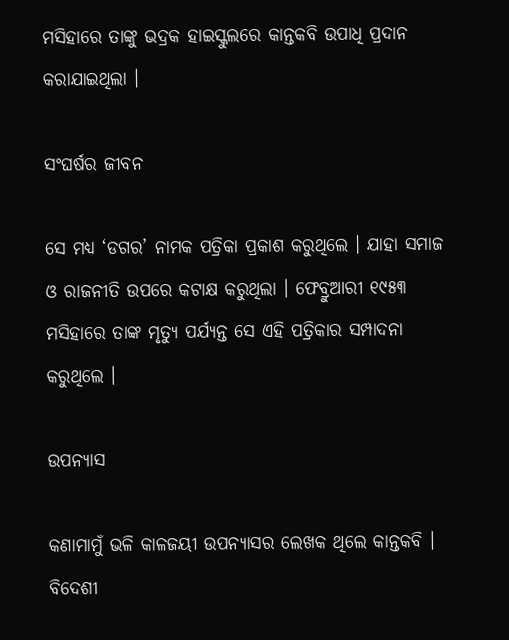ମସିହାରେ ତାଙ୍କୁ ଭଦ୍ରକ ହାଇସ୍କୁଲରେ କାନ୍ତକବି ଉପାଧି ପ୍ରଦାନ କରାଯାଇଥିଲା ।

ସଂଘର୍ଷର ଜୀବନ

ସେ ମଧ୍ୟ ‘ଡଗର’ ନାମକ ପତ୍ରିକା ପ୍ରକାଶ କରୁଥିଲେ । ଯାହା ସମାଜ ଓ ରାଜନୀତି ଉପରେ କଟାକ୍ଷ କରୁଥିଲା । ଫେବ୍ରୁଆରୀ ୧୯୫୩ ମସିହାରେ ତାଙ୍କ ମୃତ୍ୟୁ ପର୍ଯ୍ୟନ୍ତ ସେ ଏହି ପତ୍ରିକାର ସମ୍ପାଦନା କରୁଥିଲେ ।

ଉପନ୍ୟାସ

କଣାମାମୁଁ ଭଳି କାଳଜୟୀ ଉପନ୍ୟାସର ଲେଖକ ଥିଲେ କାନ୍ତକବି । ବିଦେଶୀ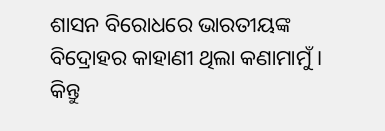ଶାସନ ବିରୋଧରେ ଭାରତୀୟଙ୍କ ବିଦ୍ରୋହର କାହାଣୀ ଥିଲା କଣାମାମୁଁ । କିନ୍ତୁ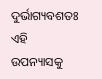ଦୁର୍ଭାଗ୍ୟବଶତଃ ଏହି ଉପନ୍ୟାସକୁ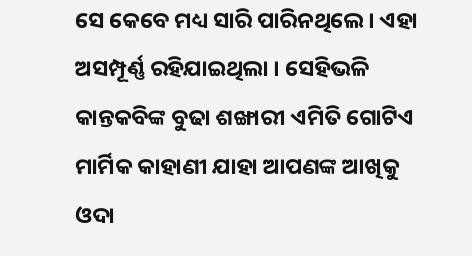ସେ କେବେ ମଧ୍ୟ ସାରି ପାରିନଥିଲେ । ଏହା ଅସମ୍ପୂର୍ଣ୍ଣ ରହିଯାଇଥିଲା । ସେହିଭଳି କାନ୍ତକବିଙ୍କ ବୁଢା ଶଙ୍ଖାରୀ ଏମିତି ଗୋଟିଏ ମାର୍ମିକ କାହାଣୀ ଯାହା ଆପଣଙ୍କ ଆଖିକୁ ଓଦା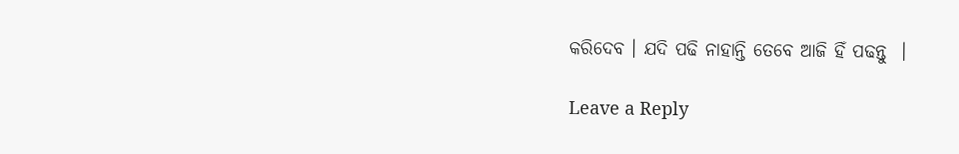କରିଦେବ । ଯଦି ପଢି ନାହାନ୍ତି ତେବେ ଆଜି ହିଁ ପଢନ୍ତୁ  ।

Leave a Reply